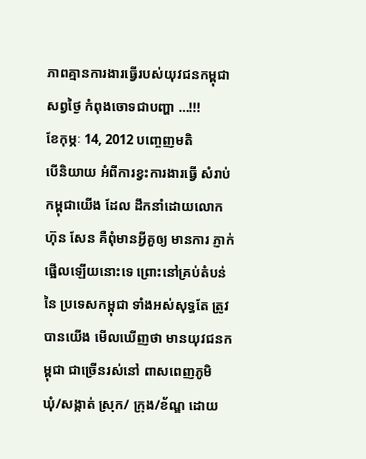ភាពគ្មានការងារធ្វើរបស់យុវជនកម្ពុជាសព្វថ្ងៃ កំពុងចោទជាបញ្ហា …!!!
ខែកុម្ភៈ 14, 2012 បញ្ចេញមតិ
បើនិយាយ អំពីការខ្វះការងារធ្វើ សំរាប់កម្ពុជាយើង ដែល ដឹកនាំដោយលោក ហ៊ុន សែន គឺពុំមានអ្វីគួឲ្យ មានការ ភ្ញាក់ផ្អើលឡើយនោះទេ ព្រោះនៅគ្រប់តំបន់ នៃ ប្រទេសកម្ពុជា ទាំងអស់សុទ្ធតែ ត្រូវបានយើង មើលឃើញថា មានយុវជនកម្ពុជា ជាច្រើនរស់នៅ ពាសពេញភូមិ ឃុំ/សង្កាត់ ស្រុក/ ក្រុង/ខ័ណ្ឌ ដោយ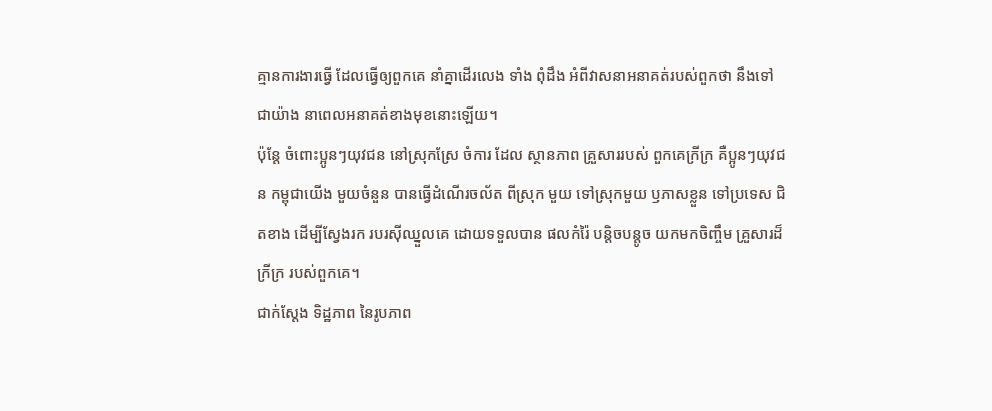គ្មានការងារធ្វើ ដែលធ្វើឲ្យពួកគេ នាំគ្នាដើរលេង ទាំង ពុំដឹង អំពីវាសនាអនាគត់របស់ពួកថា នឹងទៅជាយ៉ាង នាពេលអនាគត់ខាងមុខនោះឡើយ។
ប៉ុន្តែ ចំពោះប្អូនៗយុវជន នៅស្រុកស្រែ ចំការ ដែល ស្ថានភាព គ្រួសាររបស់ ពួកគេក្រីក្រ គឺប្អូនៗយុវជន កម្ពុជាយើង មួយចំនួន បានធ្វើដំណើរចល័ត ពីស្រុក មួយ ទៅស្រុកមួយ ឫភាសខ្លួន ទៅប្រទេស ជិតខាង ដើម្បីស្វែងរក របរស៊ីឈ្នួលគេ ដោយទទួលបាន ផលកំរ៉ៃ បន្តិចបន្តូច យកមកចិញ្ចឹម គ្រួសារដ៏ក្រីក្រ របស់ពួកគេ។
ជាក់ស្តែង ទិដ្ឋភាព នៃរូបភាព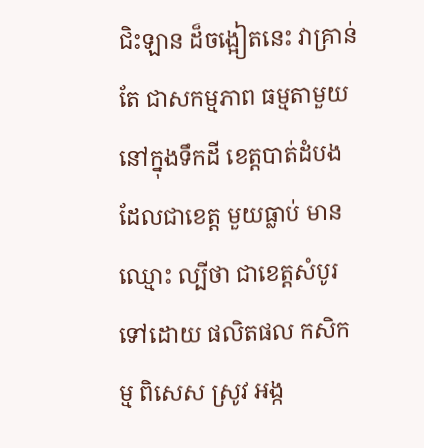ជិះឡាន ដ៏ចង្អៀតនេះ វាគ្រាន់តែ ជាសកម្មភាព ធម្មតាមួយ នៅក្នុងទឹកដី ខេត្តបាត់ដំបង ដែលជាខេត្ត មួយធ្លាប់ មានឈ្មោះ ល្បីថា ជាខេត្តសំបូរ ទៅដោយ ផលិតផល កសិកម្ម ពិសេស ស្រូវ អង្ក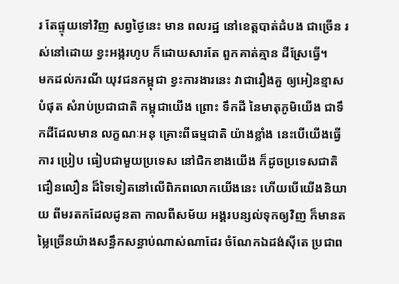រ តែផ្ទុយទៅវិញ សព្វថ្ងៃនេះ មាន ពលរដ្ឋ នៅខេត្តបាត់ដំបង ជាច្រើន រស់នៅដោយ ខ្វះអង្ករហូប ក៏ដោយសារតែ ពួកគាត់គ្មាន ដីស្រែធ្វើ។
មកដល់ករណី យុវជនកម្ពុជា ខ្វះការងារនេះ វាជារឿងគួ ឲ្យអៀនខ្មាសបំផុត សំរាប់ប្រជាជាតិ កម្ពុជាយើង ព្រោះ ទឹកដី នៃមាតុភូមិយើង ជាទឹកដីដែលមាន លក្ខណៈអនុ គ្រោះពីធម្មជាតិ យ៉ាងខ្លាំង នេះបើយើងធ្វើការ ប្រៀប ធៀបជាមួយប្រទេស នៅជិកខាងយើង ក៏ដូចប្រទេសជាតិ ជឿនលឿន ដ៏ទៃទៀតនៅលើពិភពលោកយើងនេះ ហើយបើយើងនិយាយ ពីមរតកដែលដូនតា កាលពីសម័យ អង្គរបន្សល់ទុកឲ្យវិញ ក៏មានតម្លៃច្រើនយ៉ាងសន្ធឹកសន្ធាប់ណាស់ណាដែរ ចំណែកឯដង់ស៊ីតេ ប្រជាព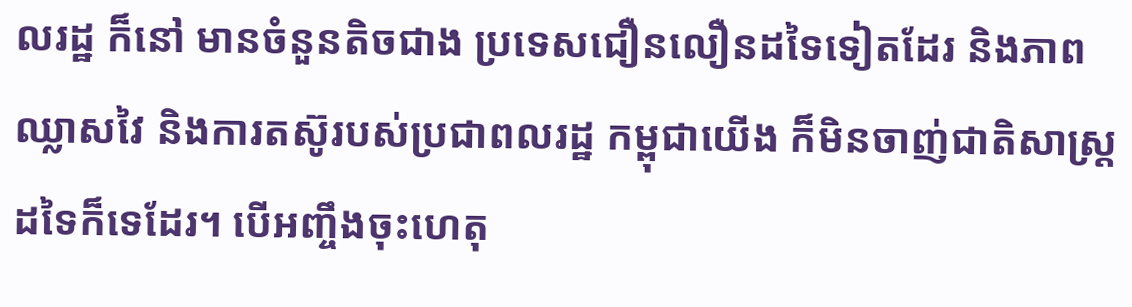លរដ្ឋ ក៏នៅ មានចំនួនតិចជាង ប្រទេសជឿនលឿនដទៃទៀតដែរ និងភាពឈ្លាសវៃ និងការតស៊ូរបស់ប្រជាពលរដ្ឋ កម្ពុជាយើង ក៏មិនចាញ់ជាតិសាស្រ្តដទៃក៏ទេដែរ។ បើអញ្ចឹងចុះហេតុ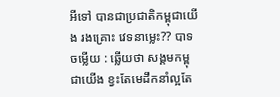អីទៅ បានជាប្រជាតិកម្ពុជាយើង រងគ្រោះ វេទនាម្លេះ?? បាទចម្លើយ : ឆ្លើយថា សង្គមកម្ពុជាយើង ខ្វះតែមេដឹកនាំល្អតែ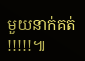មួយនាក់គត់ !!!!!៕